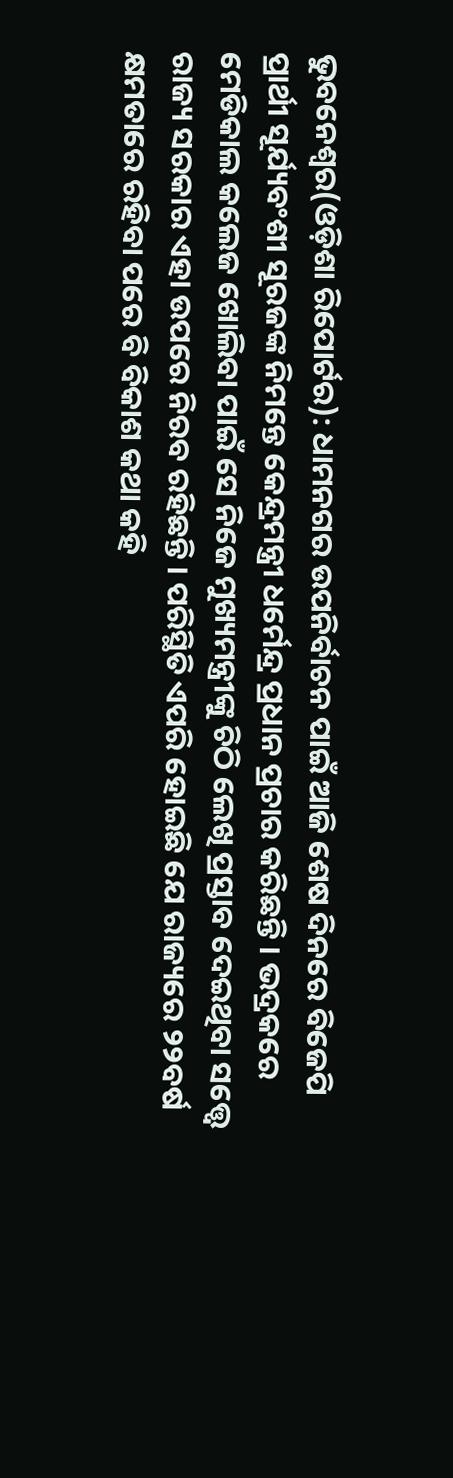ଭୁବନେଶ୍ୱର(ଓଡ଼ିଶା ରିପୋର୍ଟର): ଧାମନଗର ଉପନିର୍ବାଚନ ପାଇଁ ଆଜି ଶେଷ ଦିନରେ ବିଜେପି ପ୍ରାର୍ଥୀ ସୂର୍ଯ୍ୟବଂଶୀ ସୂରଜଙ୍କ ନିମନ୍ତେ କେନ୍ଦ୍ରମନ୍ତ୍ରୀ ଧର୍ମେନ୍ଦ୍ର ପ୍ରଧାନ ପ୍ରଚାର କରିଛନ୍ତି । ଭଦ୍ରକରେ ମେଡିକାଲ କଲେଜ ଖୋଲିବା ପାଇଁ ସେ ନିଜେ ମୁଖ୍ୟମନ୍ତ୍ରୀଙ୍କୁ ଚିଠି ଲେଖି ପ୍ରସ୍ତାବ ଦେଇଥିବା ସତ୍ତ୍ୱେ ରାଜ୍ୟ ସରକାର ଏହା ଉପରେ ନିରବ ରହିଛନ୍ତି । ପରିସ୍ଥିତି ଏପରି ହୋଇଛି ଯେ ରାଜ୍ୟରେ ୨୨ବର୍ଷ କ୍ଷମତାରେ ରହିବା ପରେ ବି ବିକାଶ କଥା କହି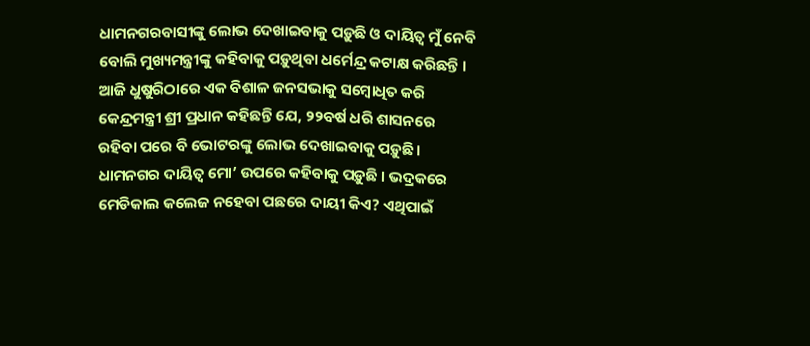ଧାମନଗରବାସୀଙ୍କୁ ଲୋଭ ଦେଖାଇବାକୁ ପଡ଼ୁଛି ଓ ଦାୟିତ୍ୱ ମୁଁ ନେବି ବୋଲି ମୁଖ୍ୟମନ୍ତ୍ରୀଙ୍କୁ କହିବାକୁ ପଡ଼ୁଥିବା ଧର୍ମେନ୍ଦ୍ର କଟାକ୍ଷ କରିଛନ୍ତି ।
ଆଜି ଧୁଷୁରିଠାରେ ଏକ ବିଶାଳ ଜନସଭାକୁ ସମ୍ବୋଧିତ କରି କେନ୍ଦ୍ରମନ୍ତ୍ରୀ ଶ୍ରୀ ପ୍ରଧାନ କହିଛନ୍ତି ଯେ, ୨୨ବର୍ଷ ଧରି ଶାସନରେ ରହିବା ପରେ ବି ଭୋଟରଙ୍କୁ ଲୋଭ ଦେଖାଇବାକୁ ପଡ଼ୁଛି । ଧାମନଗର ଦାୟିତ୍ୱ ମୋ’ ଉପରେ କହିବାକୁ ପଡ଼ୁଛି । ଭଦ୍ରକରେ ମେଡିକାଲ କଲେଜ ନହେବା ପଛରେ ଦାୟୀ କିଏ? ଏଥିପାଇଁ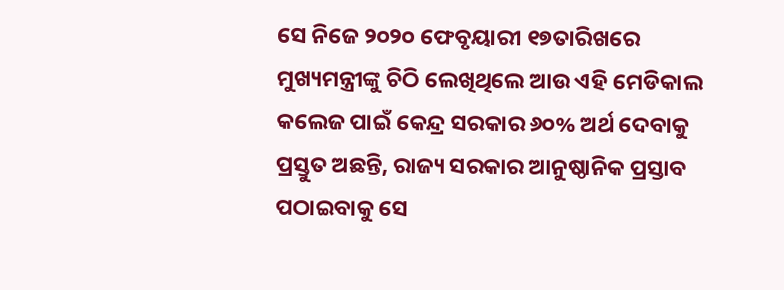ସେ ନିଜେ ୨୦୨୦ ଫେବୃୟାରୀ ୧୭ତାରିଖରେ ମୁଖ୍ୟମନ୍ତ୍ରୀଙ୍କୁ ଚିଠି ଲେଖିଥିଲେ ଆଉ ଏହି ମେଡିକାଲ କଲେଜ ପାଇଁ କେନ୍ଦ୍ର ସରକାର ୬୦% ଅର୍ଥ ଦେବାକୁ ପ୍ରସ୍ତୁତ ଅଛନ୍ତି, ରାଜ୍ୟ ସରକାର ଆନୁଷ୍ଠାନିକ ପ୍ରସ୍ତାବ ପଠାଇବାକୁ ସେ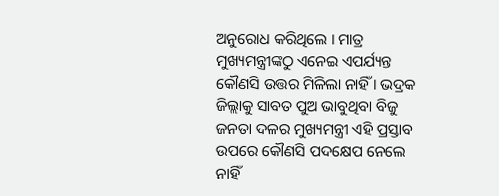ଅନୁରୋଧ କରିଥିଲେ । ମାତ୍ର ମୁଖ୍ୟମନ୍ତ୍ରୀଙ୍କଠୁ ଏନେଇ ଏପର୍ଯ୍ୟନ୍ତ କୌଣସି ଉତ୍ତର ମିଳିଲା ନାହିଁ । ଭଦ୍ରକ ଜିଲ୍ଲାକୁ ସାବତ ପୁଅ ଭାବୁଥିବା ବିଜୁ ଜନତା ଦଳର ମୁଖ୍ୟମନ୍ତ୍ରୀ ଏହି ପ୍ରସ୍ତାବ ଉପରେ କୌଣସି ପଦକ୍ଷେପ ନେଲେ ନାହିଁ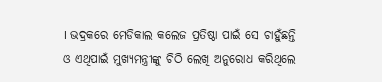। ଭଦ୍ରକରେ ମେଡିକାଲ କଲେଜ ପ୍ରତିଷ୍ଠା ପାଇଁ ସେ ଚାହୁଁଛନ୍ତି ଓ ଏଥିପାଇଁ ମୁଖ୍ୟମନ୍ତ୍ରୀଙ୍କୁ ଚିଠି ଲେଖି ଅନୁରୋଧ କରିଥିଲେ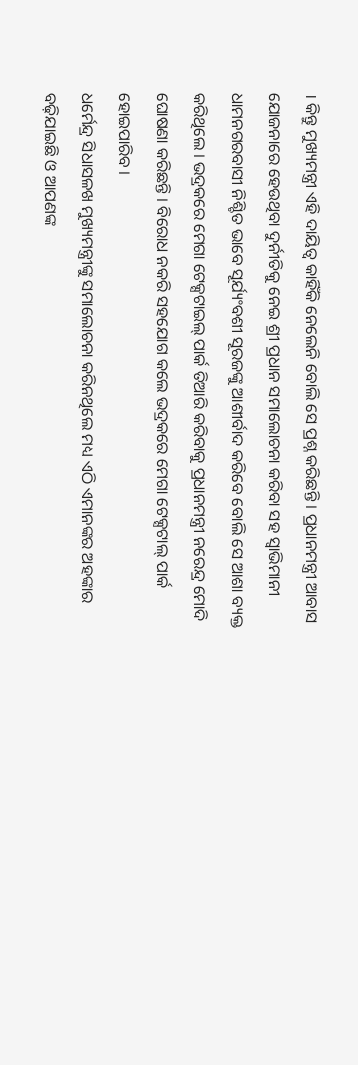। କିନ୍ତୁ ମୁଖ୍ୟମନ୍ତ୍ରୀ ଏହି ଦାୟିତ୍ୱ କାହିଁକି ନେଲେନି ବୋଲି ସେ ପ୍ରଶ୍ନ କରିଛନ୍ତି । ପ୍ରଧାନମନ୍ତ୍ରୀ ଆବାସ ଯୋଜନାରେ ହେଉଥିବା ଦୁର୍ନୀତିକୁ ନେଇ ଶ୍ରୀ ପ୍ରଧାନ ସମାଲୋଚନା କରିବା ସହ ସ୍ୱାଭିମାନୀ ଧାମନଗରବାସୀ ନିଶ୍ଚିତ ଭାବେ ସୂର୍ଯ୍ୟଂବଶୀ ସୂରଜଙ୍କୁ ଆଶୀର୍ବାଦ କରିବେ ବୋଲି ସେ ଆଶା ବ୍ୟକ୍ତ କରିଥିଲେ । ଭଦ୍ରକରେ ମେଗା ଟେକ୍ସଟାଇଲ୍ ପାର୍କ ତିଆରି କରିବାକୁ ପ୍ରଧାନମନ୍ତ୍ରୀ ନରେନ୍ଦ୍ର ମୋଦି ଘୋଷଣା କରିଛନ୍ତି । ବିରୋଧ ନକରି ସହଯୋଗ କଲେ ଭଦ୍ରକରେ ମେଗା ଟେକ୍ସଟାଲ୍ ପାର୍କ ହୋଇପାରିବ ।
ଧର୍ମେନ୍ଦ୍ର ସିଧାସଳଖ ମୁଖ୍ୟମନ୍ତ୍ରୀଙ୍କୁ ସମାଲୋଚନା କରିନଥିଲେ ମଧ୍ୟ ଏଠି ଏମାନଙ୍କର ଅହଙ୍କାର ବଢ଼ିଯାଇଛି ଓ ଆପଣଙ୍କ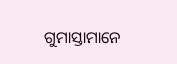ଗୁମାସ୍ତାମାନେ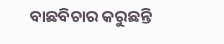ବାଛବିଚାର କରୁଛନ୍ତି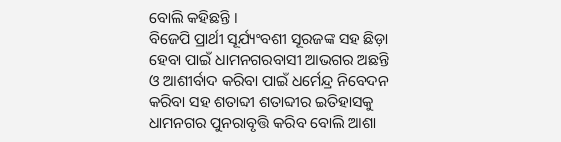ବୋଲି କହିଛନ୍ତି ।
ବିଜେପି ପ୍ରାର୍ଥୀ ସୂର୍ଯ୍ୟଂବଶୀ ସୂରଜଙ୍କ ସହ ଛିଡ଼ା ହେବା ପାଇଁ ଧାମନଗରବାସୀ ଆଭଗର ଅଛନ୍ତି ଓ ଆଶୀର୍ବାଦ କରିବା ପାଇଁ ଧର୍ମେନ୍ଦ୍ର ନିବେଦନ କରିବା ସହ ଶତାବ୍ଦୀ ଶତାବ୍ଦୀର ଇତିହାସକୁ ଧାମନଗର ପୁନରାବୃତ୍ତି କରିବ ବୋଲି ଆଶା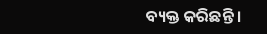ବ୍ୟକ୍ତ କରିଛନ୍ତି ।